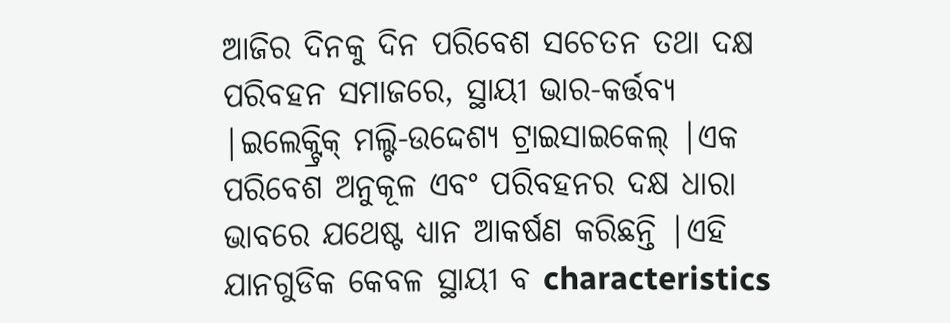ଆଜିର ଦିନକୁ ଦିନ ପରିବେଶ ସଚେତନ ତଥା ଦକ୍ଷ ପରିବହନ ସମାଜରେ, ସ୍ଥାୟୀ ଭାର-କର୍ତ୍ତବ୍ୟ |ଇଲେକ୍ଟ୍ରିକ୍ ମଲ୍ଟି-ଉଦ୍ଦେଶ୍ୟ ଟ୍ରାଇସାଇକେଲ୍ |ଏକ ପରିବେଶ ଅନୁକୂଳ ଏବଂ ପରିବହନର ଦକ୍ଷ ଧାରା ଭାବରେ ଯଥେଷ୍ଟ ଧ୍ୟାନ ଆକର୍ଷଣ କରିଛନ୍ତି |ଏହି ଯାନଗୁଡିକ କେବଳ ସ୍ଥାୟୀ ବ characteristics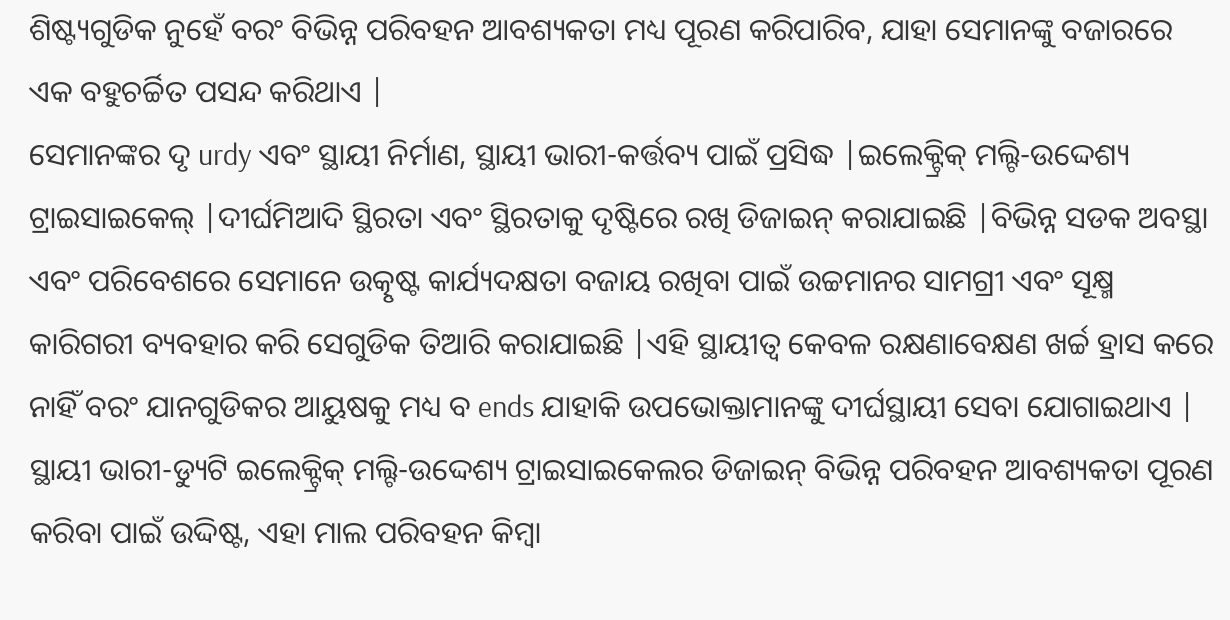ଶିଷ୍ଟ୍ୟଗୁଡିକ ନୁହେଁ ବରଂ ବିଭିନ୍ନ ପରିବହନ ଆବଶ୍ୟକତା ମଧ୍ୟ ପୂରଣ କରିପାରିବ, ଯାହା ସେମାନଙ୍କୁ ବଜାରରେ ଏକ ବହୁଚର୍ଚ୍ଚିତ ପସନ୍ଦ କରିଥାଏ |
ସେମାନଙ୍କର ଦୃ urdy ଏବଂ ସ୍ଥାୟୀ ନିର୍ମାଣ, ସ୍ଥାୟୀ ଭାରୀ-କର୍ତ୍ତବ୍ୟ ପାଇଁ ପ୍ରସିଦ୍ଧ |ଇଲେକ୍ଟ୍ରିକ୍ ମଲ୍ଟି-ଉଦ୍ଦେଶ୍ୟ ଟ୍ରାଇସାଇକେଲ୍ |ଦୀର୍ଘମିଆଦି ସ୍ଥିରତା ଏବଂ ସ୍ଥିରତାକୁ ଦୃଷ୍ଟିରେ ରଖି ଡିଜାଇନ୍ କରାଯାଇଛି |ବିଭିନ୍ନ ସଡକ ଅବସ୍ଥା ଏବଂ ପରିବେଶରେ ସେମାନେ ଉତ୍କୃଷ୍ଟ କାର୍ଯ୍ୟଦକ୍ଷତା ବଜାୟ ରଖିବା ପାଇଁ ଉଚ୍ଚମାନର ସାମଗ୍ରୀ ଏବଂ ସୂକ୍ଷ୍ମ କାରିଗରୀ ବ୍ୟବହାର କରି ସେଗୁଡିକ ତିଆରି କରାଯାଇଛି |ଏହି ସ୍ଥାୟୀତ୍ୱ କେବଳ ରକ୍ଷଣାବେକ୍ଷଣ ଖର୍ଚ୍ଚ ହ୍ରାସ କରେ ନାହିଁ ବରଂ ଯାନଗୁଡିକର ଆୟୁଷକୁ ମଧ୍ୟ ବ ends ଯାହାକି ଉପଭୋକ୍ତାମାନଙ୍କୁ ଦୀର୍ଘସ୍ଥାୟୀ ସେବା ଯୋଗାଇଥାଏ |
ସ୍ଥାୟୀ ଭାରୀ-ଡ୍ୟୁଟି ଇଲେକ୍ଟ୍ରିକ୍ ମଲ୍ଟି-ଉଦ୍ଦେଶ୍ୟ ଟ୍ରାଇସାଇକେଲର ଡିଜାଇନ୍ ବିଭିନ୍ନ ପରିବହନ ଆବଶ୍ୟକତା ପୂରଣ କରିବା ପାଇଁ ଉଦ୍ଦିଷ୍ଟ, ଏହା ମାଲ ପରିବହନ କିମ୍ବା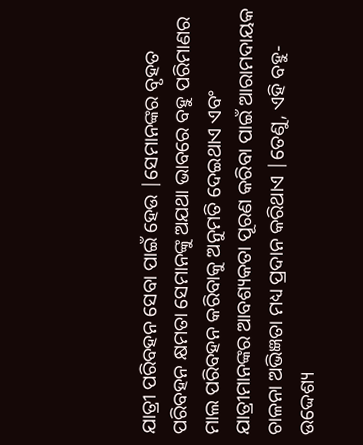ଯାତ୍ରୀ ପରିବହନ ସେବା ପାଇଁ ହେଉ |ସେମାନଙ୍କର ବୃହତ ପରିବହନ କ୍ଷମତା ସେମାନଙ୍କୁ ଅଯଥା ଭାବରେ ବହୁ ପରିମାଣର ମାଲ ପରିବହନ କରିବାକୁ ଅନୁମତି ଦେଇଥାଏ ଏବଂ ଯାତ୍ରୀମାନଙ୍କର ଆବଶ୍ୟକତା ପୂରଣ କରିବା ପାଇଁ ଆରାମଦାୟକ ଚାଳନା ଅଭିଜ୍ଞତା ମଧ୍ୟ ପ୍ରଦାନ କରିଥାଏ |ତେଣୁ, ଏହି ବହୁ-ଉଦ୍ଦେଶ୍ୟ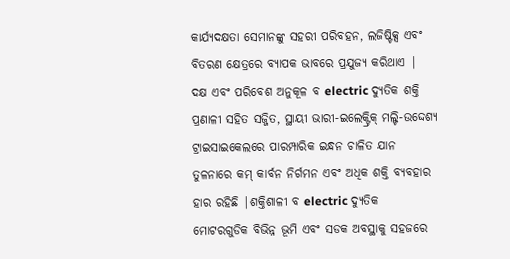କାର୍ଯ୍ୟଦକ୍ଷତା ସେମାନଙ୍କୁ ସହରୀ ପରିବହନ, ଲଜିଷ୍ଟିକ୍ସ ଏବଂ ବିତରଣ କ୍ଷେତ୍ରରେ ବ୍ୟାପକ ଭାବରେ ପ୍ରଯୁଜ୍ୟ କରିଥାଏ |
ଦକ୍ଷ ଏବଂ ପରିବେଶ ଅନୁକୂଳ ବ electric ଦ୍ୟୁତିକ ଶକ୍ତି ପ୍ରଣାଳୀ ସହିତ ସଜ୍ଜିତ, ସ୍ଥାୟୀ ଭାରୀ-ଇଲେକ୍ଟ୍ରିକ୍ ମଲ୍ଟି-ଉଦ୍ଦେଶ୍ୟ ଟ୍ରାଇସାଇକେଲରେ ପାରମ୍ପାରିକ ଇନ୍ଧନ ଚାଳିତ ଯାନ ତୁଳନାରେ କମ୍ କାର୍ବନ ନିର୍ଗମନ ଏବଂ ଅଧିକ ଶକ୍ତି ବ୍ୟବହାର ହାର ରହିଛି |ଶକ୍ତିଶାଳୀ ବ electric ଦ୍ୟୁତିକ ମୋଟରଗୁଡିକ ବିଭିନ୍ନ ଭୂମି ଏବଂ ସଡକ ଅବସ୍ଥାକୁ ସହଜରେ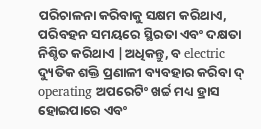ପରିଚାଳନା କରିବାକୁ ସକ୍ଷମ କରିଥାଏ, ପରିବହନ ସମୟରେ ସ୍ଥିରତା ଏବଂ ଦକ୍ଷତା ନିଶ୍ଚିତ କରିଥାଏ |ଅଧିକନ୍ତୁ, ବ electric ଦ୍ୟୁତିକ ଶକ୍ତି ପ୍ରଣାଳୀ ବ୍ୟବହାର କରିବା ଦ୍ operating ଅପରେଟିଂ ଖର୍ଚ୍ଚ ମଧ୍ୟ ହ୍ରାସ ହୋଇପାରେ ଏବଂ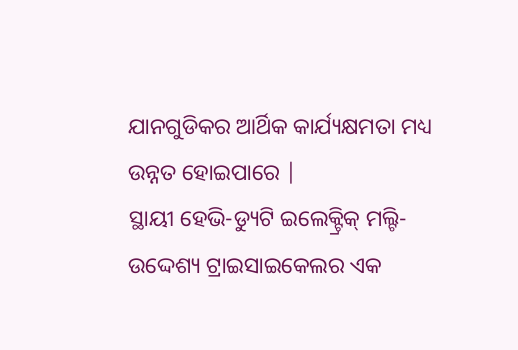ଯାନଗୁଡିକର ଆର୍ଥିକ କାର୍ଯ୍ୟକ୍ଷମତା ମଧ୍ୟ ଉନ୍ନତ ହୋଇପାରେ |
ସ୍ଥାୟୀ ହେଭି-ଡ୍ୟୁଟି ଇଲେକ୍ଟ୍ରିକ୍ ମଲ୍ଟି-ଉଦ୍ଦେଶ୍ୟ ଟ୍ରାଇସାଇକେଲର ଏକ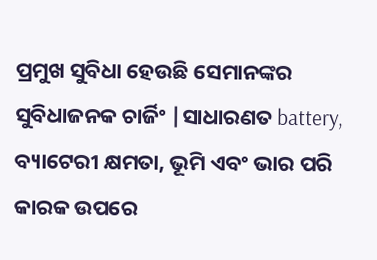ପ୍ରମୁଖ ସୁବିଧା ହେଉଛି ସେମାନଙ୍କର ସୁବିଧାଜନକ ଚାର୍ଜିଂ |ସାଧାରଣତ battery, ବ୍ୟାଟେରୀ କ୍ଷମତା, ଭୂମି ଏବଂ ଭାର ପରି କାରକ ଉପରେ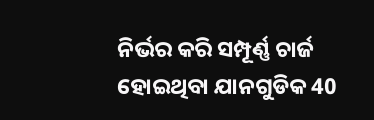ନିର୍ଭର କରି ସମ୍ପୂର୍ଣ୍ଣ ଚାର୍ଜ ହୋଇଥିବା ଯାନଗୁଡିକ 40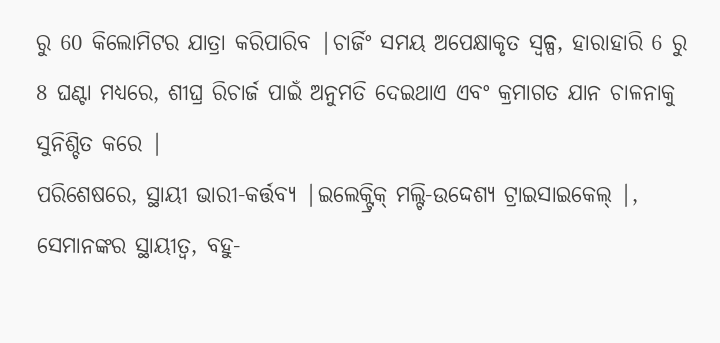ରୁ 60 କିଲୋମିଟର ଯାତ୍ରା କରିପାରିବ |ଚାର୍ଜିଂ ସମୟ ଅପେକ୍ଷାକୃତ ସ୍ୱଳ୍ପ, ହାରାହାରି 6 ରୁ 8 ଘଣ୍ଟା ମଧ୍ୟରେ, ଶୀଘ୍ର ରିଚାର୍ଜ ପାଇଁ ଅନୁମତି ଦେଇଥାଏ ଏବଂ କ୍ରମାଗତ ଯାନ ଚାଳନାକୁ ସୁନିଶ୍ଚିତ କରେ |
ପରିଶେଷରେ, ସ୍ଥାୟୀ ଭାରୀ-କର୍ତ୍ତବ୍ୟ |ଇଲେକ୍ଟ୍ରିକ୍ ମଲ୍ଟି-ଉଦ୍ଦେଶ୍ୟ ଟ୍ରାଇସାଇକେଲ୍ |, ସେମାନଙ୍କର ସ୍ଥାୟୀତ୍ୱ, ବହୁ-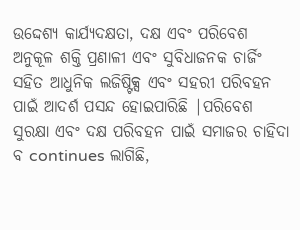ଉଦ୍ଦେଶ୍ୟ କାର୍ଯ୍ୟଦକ୍ଷତା, ଦକ୍ଷ ଏବଂ ପରିବେଶ ଅନୁକୂଳ ଶକ୍ତି ପ୍ରଣାଳୀ ଏବଂ ସୁବିଧାଜନକ ଚାର୍ଜିଂ ସହିତ ଆଧୁନିକ ଲଜିଷ୍ଟିକ୍ସ ଏବଂ ସହରୀ ପରିବହନ ପାଇଁ ଆଦର୍ଶ ପସନ୍ଦ ହୋଇପାରିଛି |ପରିବେଶ ସୁରକ୍ଷା ଏବଂ ଦକ୍ଷ ପରିବହନ ପାଇଁ ସମାଜର ଚାହିଦା ବ continues ଲାଗିଛି,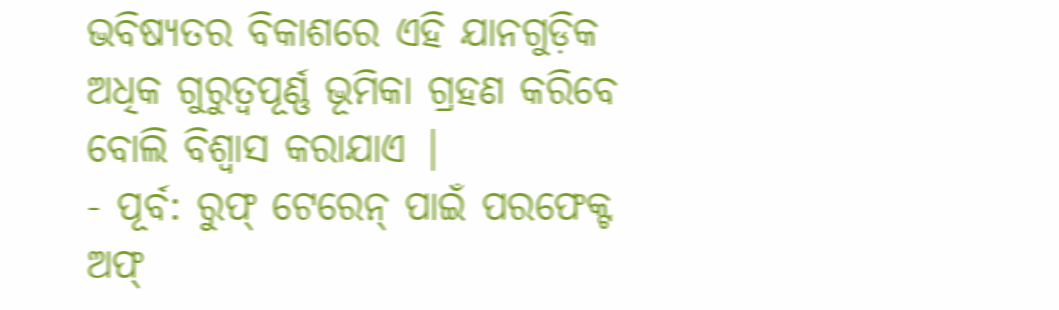ଭବିଷ୍ୟତର ବିକାଶରେ ଏହି ଯାନଗୁଡ଼ିକ ଅଧିକ ଗୁରୁତ୍ୱପୂର୍ଣ୍ଣ ଭୂମିକା ଗ୍ରହଣ କରିବେ ବୋଲି ବିଶ୍ୱାସ କରାଯାଏ |
- ପୂର୍ବ: ରୁଫ୍ ଟେରେନ୍ ପାଇଁ ପରଫେକ୍ଟ ଅଫ୍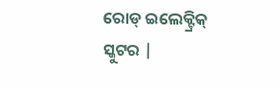ରୋଡ୍ ଇଲେକ୍ଟ୍ରିକ୍ ସ୍କୁଟର |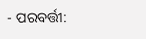- ପରବର୍ତ୍ତୀ: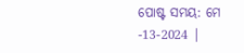ପୋଷ୍ଟ ସମୟ: ମେ -13-2024 |